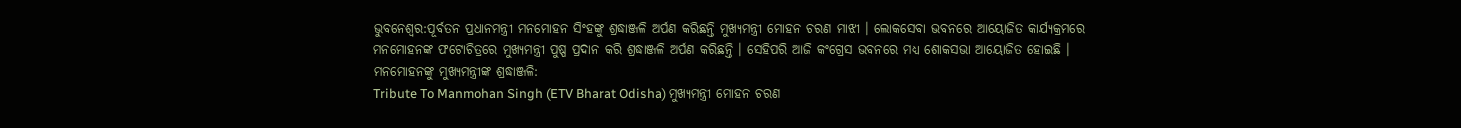ଭୁବନେଶ୍ବର:ପୂର୍ବତନ ପ୍ରଧାନମନ୍ତ୍ରୀ ମନମୋହନ ସିଂହଙ୍କୁ ଶ୍ରଦ୍ଧାଞ୍ଜଳି ଅର୍ପଣ କରିଛନ୍ତି ମୁଖ୍ୟମନ୍ତ୍ରୀ ମୋହନ ଚରଣ ମାଝୀ । ଲୋକସେବା ଭବନରେ ଆୟୋଜିତ କାର୍ଯ୍ୟକ୍ରମରେ ମନମୋହନଙ୍କ ଫଟୋଚିତ୍ରରେ ମୁଖ୍ୟମନ୍ତ୍ରୀ ପୁଷ୍ପ ପ୍ରଦାନ କରି ଶ୍ରଦ୍ଧାଞ୍ଜଳି ଅର୍ପଣ କରିଛନ୍ତି । ସେହିପରି ଆଜି କଂଗ୍ରେସ ଭବନରେ ମଧ୍ୟ ଶୋକସଭା ଆୟୋଜିତ ହୋଇଛି ।
ମନମୋହନଙ୍କୁ ମୁଖ୍ୟମନ୍ତ୍ରୀଙ୍କ ଶ୍ରଦ୍ଧାଞ୍ଜଳି:
Tribute To Manmohan Singh (ETV Bharat Odisha) ମୁଖ୍ୟମନ୍ତ୍ରୀ ମୋହନ ଚରଣ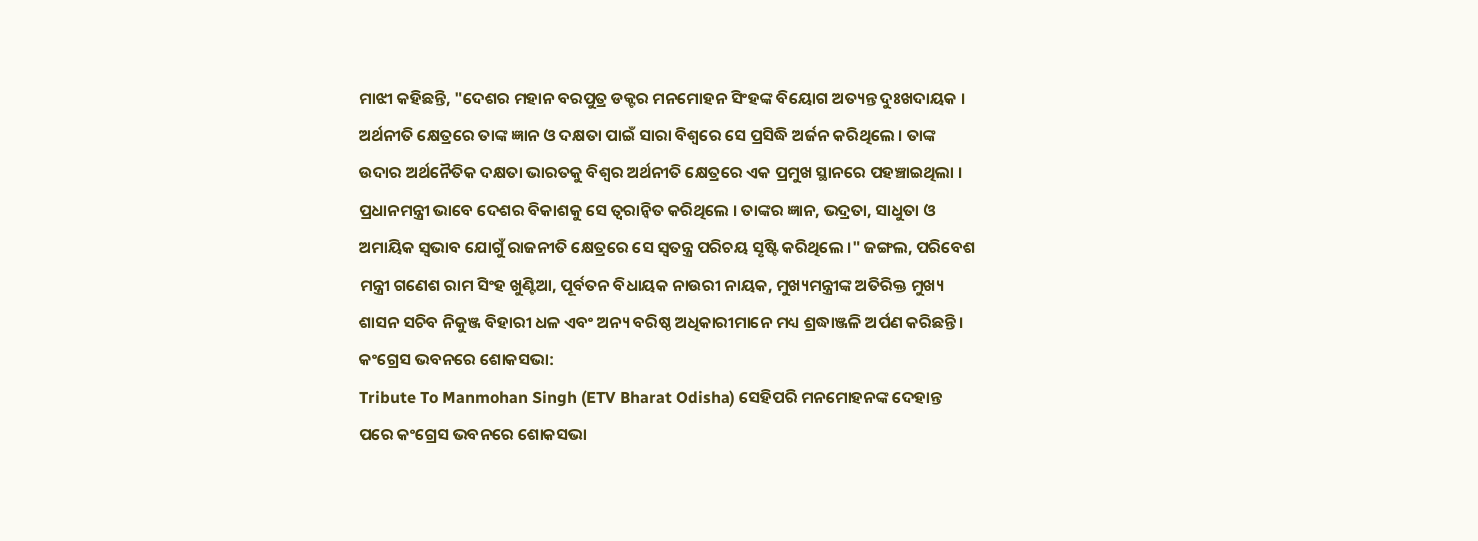ମାଝୀ କହିଛନ୍ତି, "ଦେଶର ମହାନ ବରପୁତ୍ର ଡକ୍ଟର ମନମୋହନ ସିଂହଙ୍କ ବିୟୋଗ ଅତ୍ୟନ୍ତ ଦୁଃଖଦାୟକ । ଅର୍ଥନୀତି କ୍ଷେତ୍ରରେ ତାଙ୍କ ଜ୍ଞାନ ଓ ଦକ୍ଷତା ପାଇଁ ସାରା ବିଶ୍ୱରେ ସେ ପ୍ରସିଦ୍ଧି ଅର୍ଜନ କରିଥିଲେ । ତାଙ୍କ ଉଦାର ଅର୍ଥନୈତିକ ଦକ୍ଷତା ଭାରତକୁ ବିଶ୍ୱର ଅର୍ଥନୀତି କ୍ଷେତ୍ରରେ ଏକ ପ୍ରମୁଖ ସ୍ଥାନରେ ପହଞ୍ଚାଇଥିଲା । ପ୍ରଧାନମନ୍ତ୍ରୀ ଭାବେ ଦେଶର ବିକାଶକୁ ସେ ତ୍ୱରାନ୍ୱିତ କରିଥିଲେ । ତାଙ୍କର ଜ୍ଞାନ, ଭଦ୍ରତା, ସାଧୁତା ଓ ଅମାୟିକ ସ୍ୱଭାବ ଯୋଗୁଁ ରାଜନୀତି କ୍ଷେତ୍ରରେ ସେ ସ୍ୱତନ୍ତ୍ର ପରିଚୟ ସୃଷ୍ଟି କରିଥିଲେ ।" ଜଙ୍ଗଲ, ପରିବେଶ ମନ୍ତ୍ରୀ ଗଣେଶ ରାମ ସିଂହ ଖୁଣ୍ଟିଆ, ପୂର୍ବତନ ବିଧାୟକ ନାଉରୀ ନାୟକ, ମୁଖ୍ୟମନ୍ତ୍ରୀଙ୍କ ଅତିରିକ୍ତ ମୁଖ୍ୟ ଶାସନ ସଚିବ ନିକୁଞ୍ଜ ବିହାରୀ ଧଳ ଏବଂ ଅନ୍ୟ ବରିଷ୍ଠ ଅଧିକାରୀମାନେ ମଧ୍ୟ ଶ୍ରଦ୍ଧାଞ୍ଜଳି ଅର୍ପଣ କରିଛନ୍ତି ।
କଂଗ୍ରେସ ଭବନରେ ଶୋକସଭା:
Tribute To Manmohan Singh (ETV Bharat Odisha) ସେହିପରି ମନମୋହନଙ୍କ ଦେହାନ୍ତ ପରେ କଂଗ୍ରେସ ଭବନରେ ଶୋକସଭା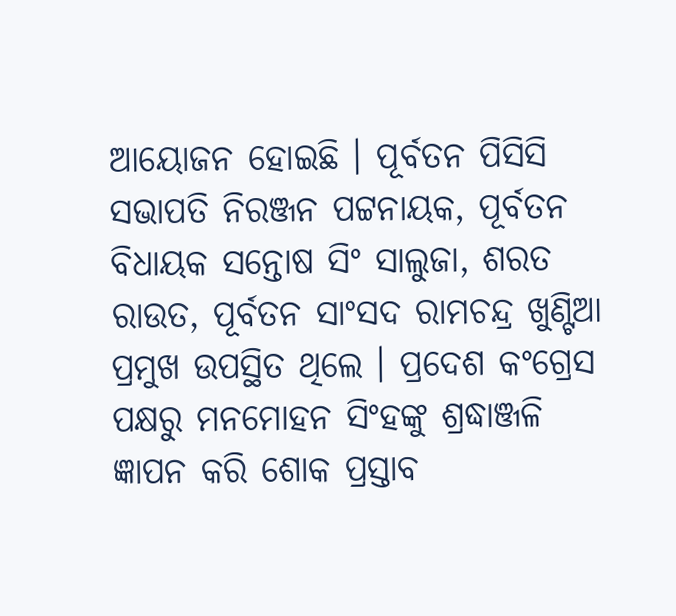ଆୟୋଜନ ହୋଇଛି । ପୂର୍ବତନ ପିସିସି ସଭାପତି ନିରଞ୍ଜନ ପଟ୍ଟନାୟକ, ପୂର୍ବତନ ବିଧାୟକ ସନ୍ତୋଷ ସିଂ ସାଲୁଜା, ଶରତ ରାଉତ, ପୂର୍ବତନ ସାଂସଦ ରାମଚନ୍ଦ୍ର ଖୁଣ୍ଟିଆ ପ୍ରମୁଖ ଉପସ୍ଥିତ ଥିଲେ । ପ୍ରଦେଶ କଂଗ୍ରେସ ପକ୍ଷରୁ ମନମୋହନ ସିଂହଙ୍କୁ ଶ୍ରଦ୍ଧାଞ୍ଜଳି ଜ୍ଞାପନ କରି ଶୋକ ପ୍ରସ୍ତାବ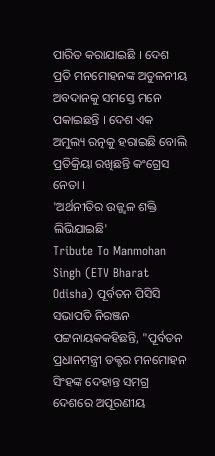ପାରିତ କରାଯାଇଛି । ଦେଶ ପ୍ରତି ମନମୋହନଙ୍କ ଅତୁଳନୀୟ ଅବଦାନକୁ ସମସ୍ତେ ମନେ ପକାଇଛନ୍ତି । ଦେଶ ଏକ ଅମୁଲ୍ୟ ରତ୍ନକୁ ହରାଇଛି ବୋଲି ପ୍ରତିକ୍ରିୟା ରଖିଛନ୍ତି କଂଗ୍ରେସ ନେତା ।
'ଅର୍ଥନୀତିର ଉଜ୍ଜ୍ବଳ ଶକ୍ତି ଲିଭିଯାଇଛି'
Tribute To Manmohan Singh (ETV Bharat Odisha) ପୂର୍ବତନ ପିସିସି ସଭାପତି ନିରଞ୍ଜନ ପଟ୍ଟନାୟକକହିଛନ୍ତି, "ପୂର୍ବତନ ପ୍ରଧାନମନ୍ତ୍ରୀ ଡକ୍ଟର ମନମୋହନ ସିଂହଙ୍କ ଦେହାନ୍ତ ସମଗ୍ର ଦେଶରେ ଅପୂରଣୀୟ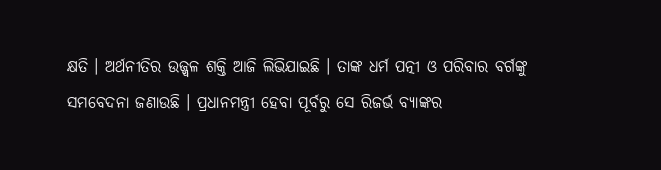କ୍ଷତି । ଅର୍ଥନୀତିର ଉଜ୍ଜ୍ବଳ ଶକ୍ତି ଆଜି ଲିଭିଯାଇଛି । ତାଙ୍କ ଧର୍ମ ପତ୍ନୀ ଓ ପରିବାର ବର୍ଗଙ୍କୁ ସମବେଦନା ଜଣାଉଛି । ପ୍ରଧାନମନ୍ତ୍ରୀ ହେବା ପୂର୍ବରୁ ସେ ରିଜର୍ଭ ବ୍ୟାଙ୍କର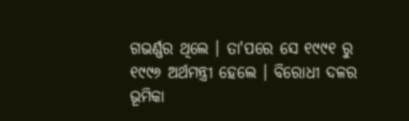ଗଭର୍ଣ୍ଣର ଥିଲେ । ତା'ପରେ ସେ ୧୯୯୧ ରୁ ୧୯୯୬ ଅର୍ଥମନ୍ତ୍ରୀ ହେଲେ । ବିରୋଧୀ ଦଳର ଭୂମିକା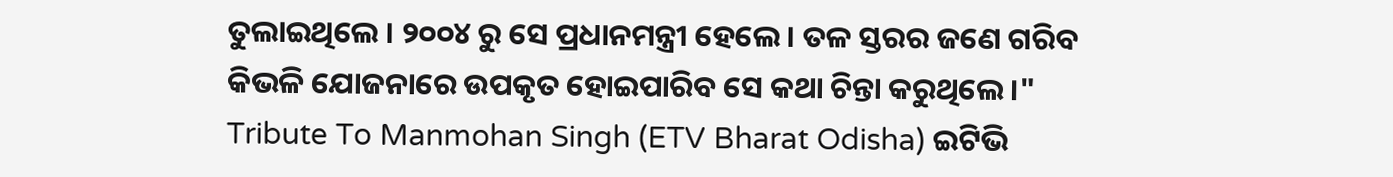ତୁଲାଇଥିଲେ । ୨୦୦୪ ରୁ ସେ ପ୍ରଧାନମନ୍ତ୍ରୀ ହେଲେ । ତଳ ସ୍ତରର ଜଣେ ଗରିବ କିଭଳି ଯୋଜନାରେ ଉପକୃତ ହୋଇପାରିବ ସେ କଥା ଚିନ୍ତା କରୁଥିଲେ ।"
Tribute To Manmohan Singh (ETV Bharat Odisha) ଇଟିଭି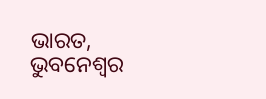ଭାରତ, ଭୁବନେଶ୍ବର